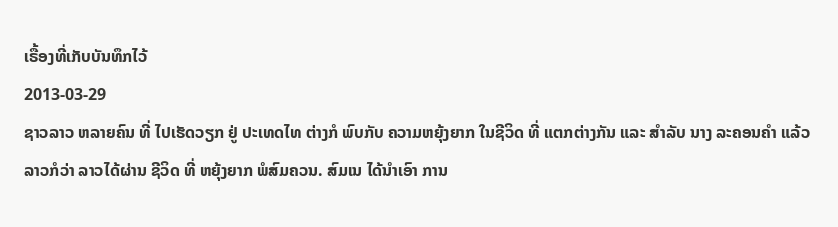ເຣື້ອງທີ່ເກັບບັນທຶກໄວ້
2013-03-29
ຊາວລາວ ຫລາຍຄົນ ທີ່ ໄປເຮັດວຽກ ຢູ່ ປະເທດໄທ ຕ່າງກໍ ພົບກັບ ຄວາມຫຍຸ້ງຍາກ ໃນຊີວິດ ທີ່ ແຕກຕ່າງກັນ ແລະ ສໍາລັບ ນາງ ລະຄອນຄໍາ ແລ້ວ ລາວກໍວ່າ ລາວໄດ້ຜ່ານ ຊີວິດ ທີ່ ຫຍຸ້ງຍາກ ພໍສົມຄວນ. ສົມເນ ໄດ້ນໍາເອົາ ການ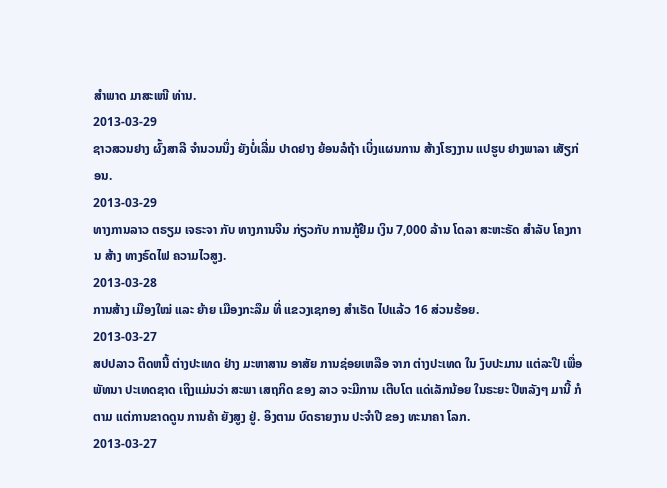ສໍາພາດ ມາສະເໜີ ທ່ານ.
2013-03-29
ຊາວສວນຢາງ ຜົ້ງສາລີ ຈໍານວນນຶ່ງ ຍັງບໍ່ເລີ່ມ ປາດຢາງ ຍ້ອນລໍຖ້າ ເບິ່ງແຜນການ ສ້າງໂຮງງານ ແປຮູບ ຢາງພາລາ ເສັຽກ່ອນ.
2013-03-29
ທາງການລາວ ຕຣຽມ ເຈຣະຈາ ກັບ ທາງການຈີນ ກ່ຽວກັບ ການກູ້ຢືມ ເງິນ 7,000 ລ້ານ ໂດລາ ສະຫະຣັດ ສໍາລັບ ໂຄງການ ສ້າງ ທາງຣົດໄຟ ຄວາມໄວສູງ.
2013-03-28
ການສ້າງ ເມືອງໃໝ່ ແລະ ຍ້າຍ ເມືອງກະລືມ ທີ່ ແຂວງເຊກອງ ສຳເຣັດ ໄປແລ້ວ 16 ສ່ວນຮ້ອຍ.
2013-03-27
ສປປລາວ ຕິດຫນີ້ ຕ່າງປະເທດ ຢ່າງ ມະຫາສານ ອາສັຍ ການຊ່ອຍເຫລືອ ຈາກ ຕ່າງປະເທດ ໃນ ງົບປະມານ ແຕ່ລະປີ ເພື່ອພັທນາ ປະເທດຊາດ ເຖິງແມ່ນວ່າ ສະພາ ເສຖກິດ ຂອງ ລາວ ຈະມີການ ເຕີບໂຕ ແດ່ເລັກນ້ອຍ ໃນຣະຍະ ປີຫລັງໆ ມານີ້ ກໍຕາມ ແຕ່ການຂາດດູນ ການຄ້າ ຍັງສູງ ຢູ່. ອິງຕາມ ບົດຣາຍງານ ປະຈຳປີ ຂອງ ທະນາຄາ ໂລກ.
2013-03-27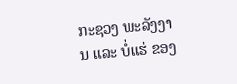ກະຊວງ ພະລັງງານ ແລະ ບໍ່ແຮ່ ຂອງ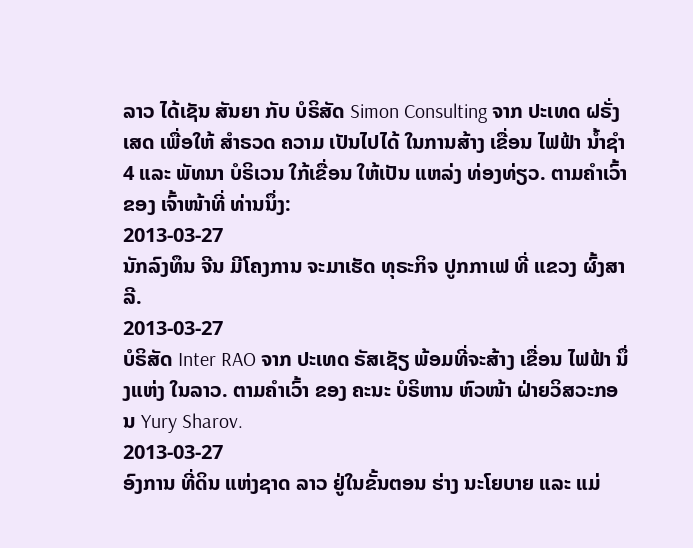ລາວ ໄດ້ເຊັນ ສັນຍາ ກັບ ບໍຣິສັດ Simon Consulting ຈາກ ປະເທດ ຝຣັ່ງເສດ ເພື່ອໃຫ້ ສໍາຣວດ ຄວາມ ເປັນໄປໄດ້ ໃນການສ້າງ ເຂື່ອນ ໄຟຟ້າ ນໍ້າຊໍາ4 ແລະ ພັທນາ ບໍຣິເວນ ໃກ້ເຂື່ອນ ໃຫ້ເປັນ ແຫລ່ງ ທ່ອງທ່ຽວ. ຕາມຄໍາເວົ້າ ຂອງ ເຈົ້າໜ້າທີ່ ທ່ານນຶ່ງ:
2013-03-27
ນັກລົງທຶນ ຈີນ ມີໂຄງການ ຈະມາເຮັດ ທຸຣະກິຈ ປູກກາເຟ ທີ່ ແຂວງ ຜົ້ງສາລີ.
2013-03-27
ບໍຣິສັດ Inter RAO ຈາກ ປະເທດ ຣັສເຊັຽ ພ້ອມທີ່ຈະສ້າງ ເຂື່ອນ ໄຟຟ້າ ນຶ່ງແຫ່ງ ໃນລາວ. ຕາມຄໍາເວົ້າ ຂອງ ຄະນະ ບໍຣິຫານ ຫົວໜ້າ ຝ່າຍວິສວະກອນ Yury Sharov.
2013-03-27
ອົງການ ທີ່ດິນ ແຫ່ງຊາດ ລາວ ຢູ່ໃນຂັ້ນຕອນ ຮ່າງ ນະໂຍບາຍ ແລະ ແມ່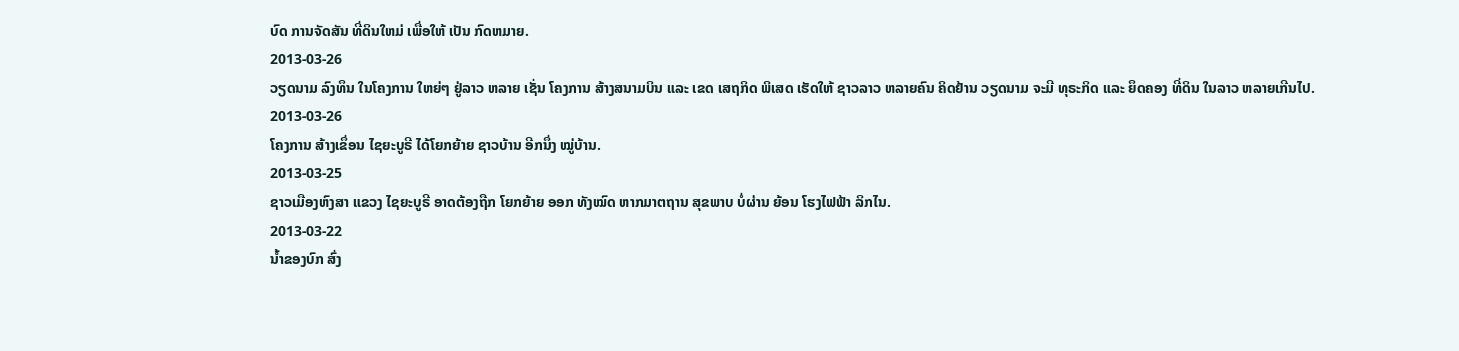ບົດ ການຈັດສັນ ທີ່ດິນໃຫມ່ ເພື່ອໃຫ້ ເປັນ ກົດຫມາຍ.
2013-03-26
ວຽດນາມ ລົງທຶນ ໃນໂຄງການ ໃຫຍ່ໆ ຢູ່ລາວ ຫລາຍ ເຊັ່ນ ໂຄງການ ສ້າງສນາມບິນ ແລະ ເຂດ ເສຖກິດ ພິເສດ ເຮັດໃຫ້ ຊາວລາວ ຫລາຍຄົນ ຄິດຢ້ານ ວຽດນາມ ຈະມີ ທຸຣະກິດ ແລະ ຍຶດຄອງ ທີ່ດິນ ໃນລາວ ຫລາຍເກີນໄປ.
2013-03-26
ໂຄງການ ສ້າງເຂຶ່ອນ ໄຊຍະບູຣີ ໄດ້ໂຍກຍ້າຍ ຊາວບ້ານ ອີກນຶ່ງ ໝູ່ບ້ານ.
2013-03-25
ຊາວເມືອງຫົງສາ ແຂວງ ໄຊຍະບູຣີ ອາດຕ້ອງຖືກ ໂຍກຍ້າຍ ອອກ ທັງໝົດ ຫາກມາຕຖານ ສຸຂພາບ ບໍ່ຜ່ານ ຍ້ອນ ໂຮງໄຟຟ້າ ລິກໄນ.
2013-03-22
ນ້ຳຂອງບົກ ສົ່ງ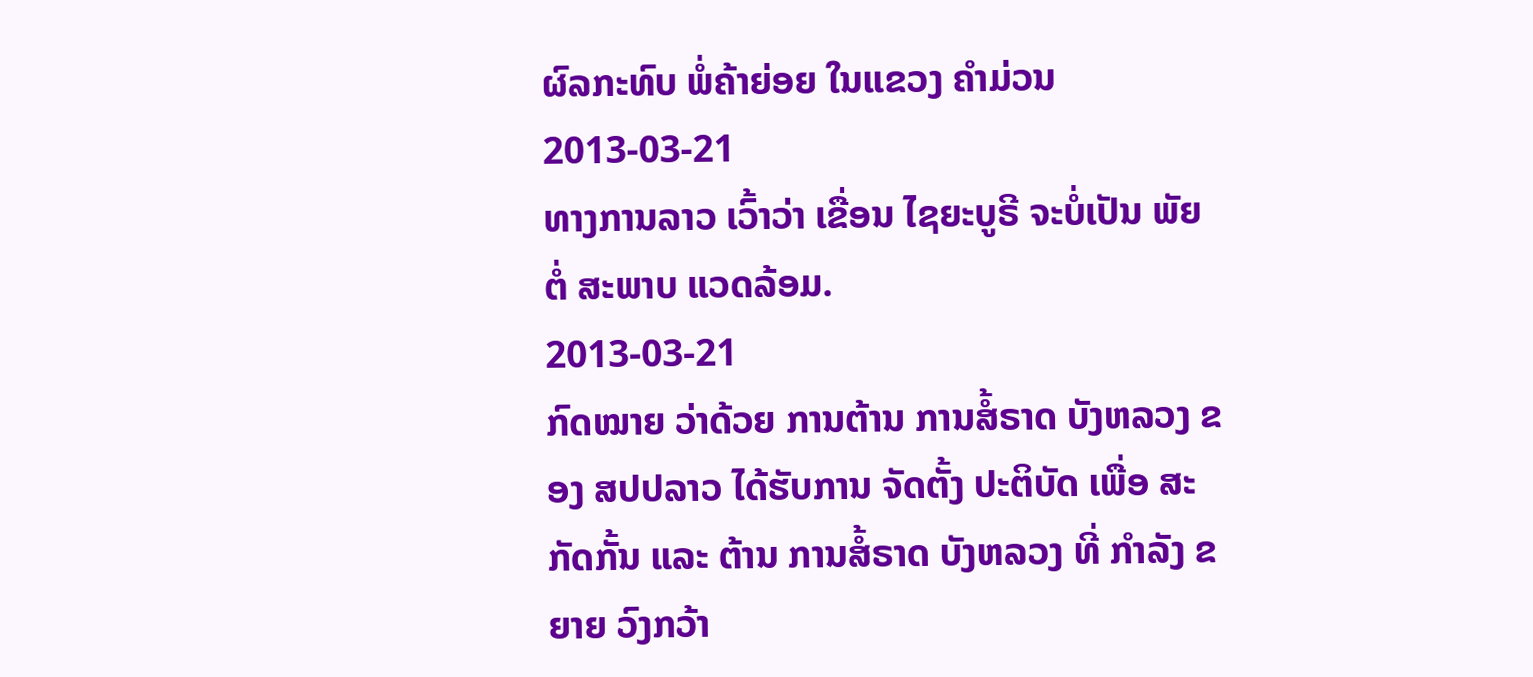ຜົລກະທົບ ພໍ່ຄ້າຍ່ອຍ ໃນແຂວງ ຄຳມ່ວນ
2013-03-21
ທາງການລາວ ເວົ້າວ່າ ເຂື່ອນ ໄຊຍະບູຣີ ຈະບໍ່ເປັນ ພັຍ ຕໍ່ ສະພາບ ແວດລ້ອມ.
2013-03-21
ກົດໝາຍ ວ່າດ້ວຍ ການຕ້ານ ການສໍ້ຣາດ ບັງຫລວງ ຂອງ ສປປລາວ ໄດ້ຮັບການ ຈັດຕັ້ງ ປະຕິບັດ ເພື່ອ ສະກັດກັ້ນ ແລະ ຕ້ານ ການສໍ້ຣາດ ບັງຫລວງ ທີ່ ກຳລັງ ຂຍາຍ ວົງກວ້າ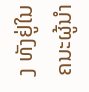ງ ທັງຢູ່ໃນ ຄນະຜູ້ນຳ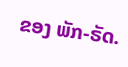ຂອງ ພັກ-ຣັດ.